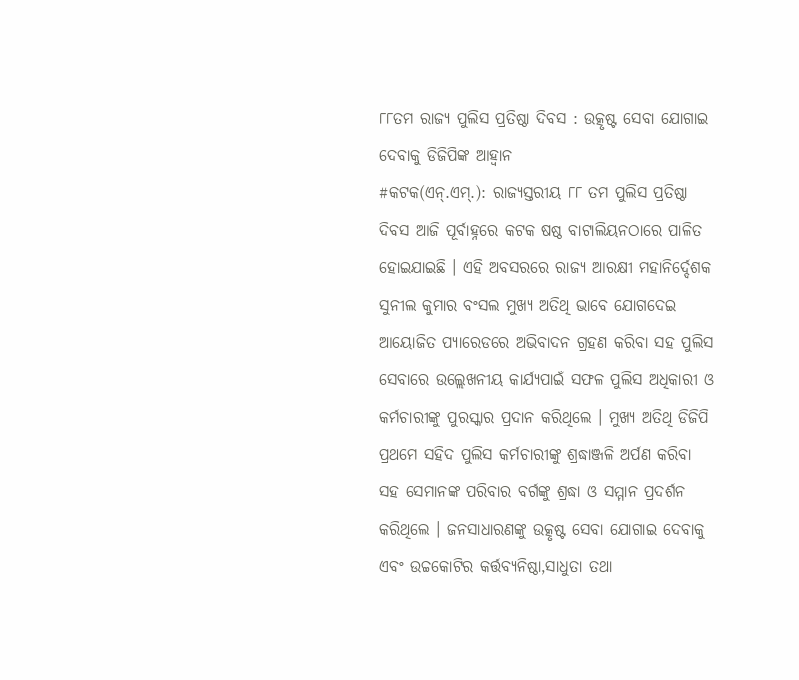୮୮ତମ ରାଜ୍ୟ ପୁଲିସ ପ୍ରତିଷ୍ଠା ଦିବସ : ଉତ୍କୃଷ୍ଟ ସେବା ଯୋଗାଇ ଦେବାକୁ ଡିଜିପିଙ୍କ ଆହ୍ୱାନ
#କଟକ(ଏନ୍.ଏମ୍.): ରାଜ୍ୟସ୍ତରୀୟ ୮୮ ତମ ପୁଲିସ ପ୍ରତିଷ୍ଠା ଦିବସ ଆଜି ପୂର୍ବାହ୍ନରେ କଟକ ଷଷ୍ଠ ବାଟାଲିୟନଠାରେ ପାଳିତ ହୋଇଯାଇଛି । ଏହି ଅବସରରେ ରାଜ୍ୟ ଆରକ୍ଷୀ ମହାନିର୍ଦ୍ଦେଶକ ସୁନୀଲ କୁମାର ବଂସଲ ମୁଖ୍ୟ ଅତିଥି ଭାବେ ଯୋଗଦେଇ ଆୟୋଜିତ ପ୍ୟାରେଡରେ ଅଭିବାଦନ ଗ୍ରହଣ କରିବା ସହ ପୁଲିସ ସେବାରେ ଉଲ୍ଲେଖନୀୟ କାର୍ଯ୍ୟପାଇଁ ସଫଳ ପୁଲିସ ଅଧିକାରୀ ଓ କର୍ମଚାରୀଙ୍କୁ ପୁରସ୍କାର ପ୍ରଦାନ କରିଥିଲେ । ମୁଖ୍ୟ ଅତିଥି ଡିଜିପି ପ୍ରଥମେ ସହିଦ ପୁଲିସ କର୍ମଚାରୀଙ୍କୁ ଶ୍ରଦ୍ଧାଞ୍ଜଳି ଅର୍ପଣ କରିବା ସହ ସେମାନଙ୍କ ପରିବାର ବର୍ଗଙ୍କୁ ଶ୍ରଦ୍ଧା ଓ ସମ୍ମାନ ପ୍ରଦର୍ଶନ କରିଥିଲେ । ଜନସାଧାରଣଙ୍କୁ ଉତ୍କୃଷ୍ଟ ସେବା ଯୋଗାଇ ଦେବାକୁ ଏବଂ ଉଚ୍ଚକୋଟିର କର୍ତ୍ତବ୍ୟନିଷ୍ଠା,ସାଧୁତା ତଥା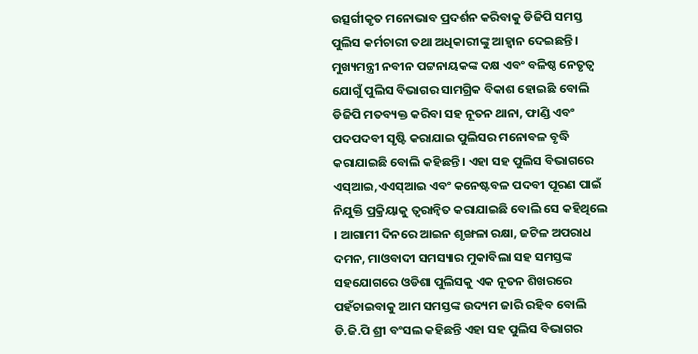ଉତ୍ସର୍ଗୀକୃତ ମନୋଭାବ ପ୍ରଦର୍ଶନ କରିବାକୁ ଡିଜିପି ସମସ୍ତ ପୁଲିସ କର୍ମଚାରୀ ତଥା ଅଧିକାରୀଙ୍କୁ ଆହ୍ୱାନ ଦେଇଛନ୍ତି । ମୁଖ୍ୟମନ୍ତ୍ରୀ ନବୀନ ପଟ୍ଟନାୟକଙ୍କ ଦକ୍ଷ ଏବଂ ବଳିଷ୍ଠ ନେତୃତ୍ୱ ଯୋଗୁଁ ପୁଲିସ ବିଭାଗର ସାମଗ୍ରିକ ବିକାଶ ହୋଇଛି ବୋଲି ଡିଜିପି ମତବ୍ୟକ୍ତ କରିବା ସହ ନୂତନ ଥାନା, ଫାଣ୍ଡି ଏବଂ ପଦପଦବୀ ସୃଷ୍ଟି କରାଯାଇ ପୁଲିସର ମନୋବଳ ବୃଦ୍ଧି କରାଯାଇଛି ବୋଲି କହିଛନ୍ତି । ଏହା ସହ ପୁଲିସ ବିଭାଗରେ ଏସ୍ଆଇ,ଏଏସ୍ଆଇ ଏବଂ କନେଷ୍ଟବଳ ପଦବୀ ପୂରଣ ପାଇଁ ନିଯୁକ୍ତି ପ୍ରକ୍ରିୟାକୁ ତ୍ୱରାନ୍ୱିତ କରାଯାଇଛି ବୋଲି ସେ କହିଥିଲେ । ଆଗାମୀ ଦିନରେ ଆଇନ ଶୃଙ୍ଖଳା ରକ୍ଷା, ଜଟିଳ ଅପରାଧ ଦମନ, ମାଓବାଦୀ ସମସ୍ୟାର ମୁକାବିଲା ସହ ସମସ୍ତଙ୍କ ସହଯୋଗରେ ଓଡିଶା ପୁଲିସକୁ ଏକ ନୂତନ ଶିଖରରେ ପହଁଚାଇବାକୁ ଆମ ସମସ୍ତଙ୍କ ଉଦ୍ୟମ ଜାରି ରହିବ ବୋଲି ଡି.ଜି.ପି ଶ୍ରୀ ବଂସଲ କହିଛନ୍ତି ଏହା ସହ ପୁଲିସ ବିଭାଗର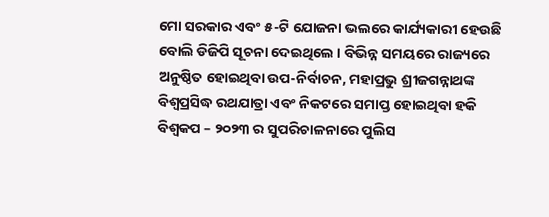ମୋ ସରକାର ଏବଂ ୫-ଟି ଯୋଜନା ଭଲରେ କାର୍ଯ୍ୟକାରୀ ହେଉଛି ବୋଲି ଡିଜିପି ସୂଚନା ଦେଇଥିଲେ । ବିଭିନ୍ନ ସମୟରେ ରାଜ୍ୟରେ ଅନୁଷ୍ଠିତ ହୋଇଥିବା ଉପ-ନିର୍ବାଚନ, ମହାପ୍ରଭୁ ଶ୍ରୀଜଗନ୍ନାଥଙ୍କ ବିଶ୍ୱପ୍ରସିଦ୍ଧ ରଥଯାତ୍ରା ଏବଂ ନିକଟରେ ସମାପ୍ତ ହୋଇଥିବା ହକି ବିଶ୍ୱକପ – ୨୦୨୩ ର ସୁପରିଚାଳନାରେ ପୁଲିସ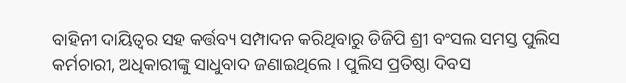ବାହିନୀ ଦାୟିତ୍ୱର ସହ କର୍ତ୍ତବ୍ୟ ସମ୍ପାଦନ କରିଥିବାରୁ ଡିଜିପି ଶ୍ରୀ ବଂସଲ ସମସ୍ତ ପୁଲିସ କର୍ମଚାରୀ, ଅଧିକାରୀଙ୍କୁ ସାଧୁବାଦ ଜଣାଇଥିଲେ । ପୁଲିସ ପ୍ରତିଷ୍ଠା ଦିବସ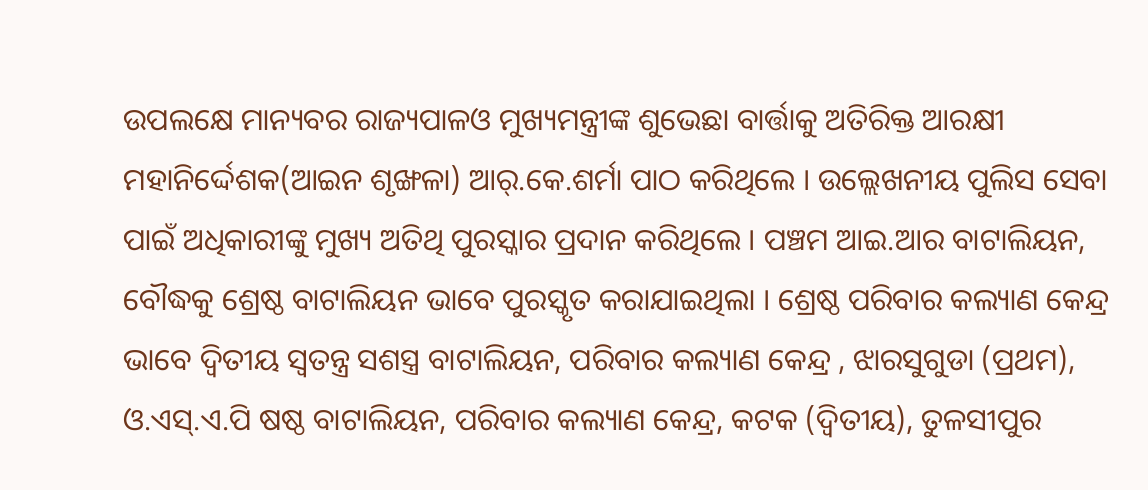ଉପଲକ୍ଷେ ମାନ୍ୟବର ରାଜ୍ୟପାଳଓ ମୁଖ୍ୟମନ୍ତ୍ରୀଙ୍କ ଶୁଭେଛା ବାର୍ତ୍ତାକୁ ଅତିରିକ୍ତ ଆରକ୍ଷୀ ମହାନିର୍ଦ୍ଦେଶକ(ଆଇନ ଶୃଙ୍ଖଳା) ଆର୍.କେ.ଶର୍ମା ପାଠ କରିଥିଲେ । ଉଲ୍ଲେଖନୀୟ ପୁଲିସ ସେବା ପାଇଁ ଅଧିକାରୀଙ୍କୁ ମୁଖ୍ୟ ଅତିଥି ପୁରସ୍କାର ପ୍ରଦାନ କରିଥିଲେ । ପଞ୍ଚମ ଆଇ.ଆର ବାଟାଲିୟନ, ବୌଦ୍ଧକୁ ଶ୍ରେଷ୍ଠ ବାଟାଲିୟନ ଭାବେ ପୁରସ୍କୃତ କରାଯାଇଥିଲା । ଶ୍ରେଷ୍ଠ ପରିବାର କଲ୍ୟାଣ କେନ୍ଦ୍ର ଭାବେ ଦ୍ୱିତୀୟ ସ୍ୱତନ୍ତ୍ର ସଶସ୍ତ୍ର ବାଟାଲିୟନ, ପରିବାର କଲ୍ୟାଣ କେନ୍ଦ୍ର , ଝାରସୁଗୁଡା (ପ୍ରଥମ), ଓ.ଏସ୍.ଏ.ପି ଷଷ୍ଠ ବାଟାଲିୟନ, ପରିବାର କଲ୍ୟାଣ କେନ୍ଦ୍ର, କଟକ (ଦ୍ୱିତୀୟ), ତୁଳସୀପୁର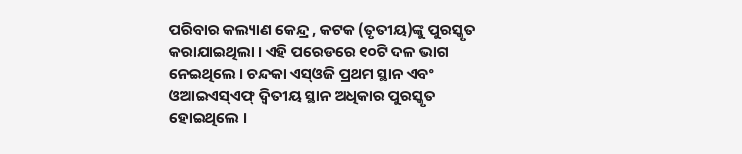ପରିବାର କଲ୍ୟାଣ କେନ୍ଦ୍ର , କଟକ (ତୃତୀୟ)ଙ୍କୁ ପୁରସ୍କୃତ କରାଯାଇଥିଲା । ଏହି ପରେଡରେ ୧୦ଟି ଦଳ ଭାଗ ନେଇଥିଲେ । ଚନ୍ଦକା ଏସ୍ଓଜି ପ୍ରଥମ ସ୍ଥାନ ଏବଂ ଓଆଇଏସ୍ଏଫ୍ ଦ୍ୱିତୀୟ ସ୍ଥାନ ଅଧିକାର ପୁରସ୍କୃତ ହୋଇଥିଲେ ।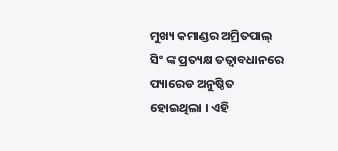ମୁଖ୍ୟ କମାଣ୍ଡର ଅମ୍ରିତପାଲ୍ ସିଂ ଙ୍କ ପ୍ରତ୍ୟକ୍ଷ ତତ୍ୱାବଧାନରେ ପ୍ୟାରେଡ ଅନୁଷ୍ଠିତ ହୋଇଥିଲା । ଏହି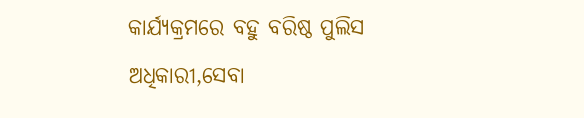କାର୍ଯ୍ୟକ୍ରମରେ ବହୁ ବରିଷ୍ଠ ପୁଲିସ ଅଧିକାରୀ,ସେବା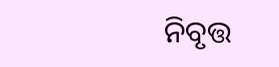ନିବୃତ୍ତ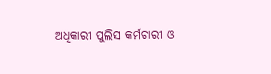ଅଧିକାରୀ ପୁଲିସ କର୍ମଚାରୀ ଓ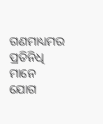ଗଣମାଧ୍ୟମର ପ୍ରତିନିଧି ମାନେ ଯୋଗ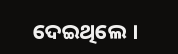ଦେଇଥିଲେ ।